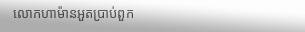លោកហាម៉ានអួតប្រាប់ពួក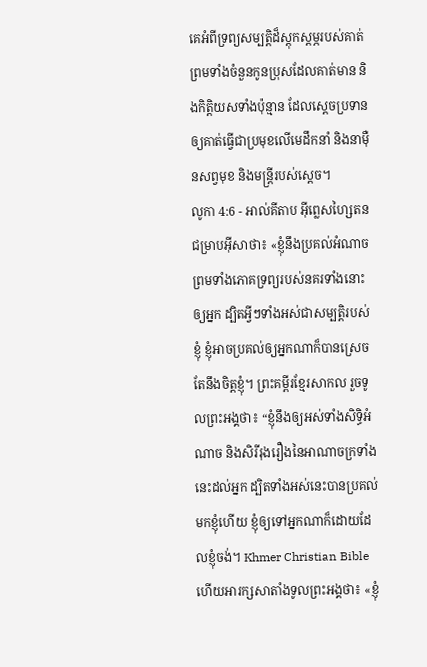គេអំពីទ្រព្យសម្បត្តិដ៏ស្ដុកស្ដម្ភរបស់គាត់ ព្រមទាំងចំនួនកូនប្រុសដែលគាត់មាន និងកិត្តិយសទាំងប៉ុន្មាន ដែលស្ដេចប្រទានឲ្យគាត់ធ្វើជាប្រមុខលើមេដឹកនាំ និងនាម៉ឺនសព្វមុខ និងមន្ត្រីរបស់ស្ដេច។
លូកា 4:6 - អាល់គីតាប អ៊ីព្លេសហ្សៃតនជម្រាបអ៊ីសាថា៖ «ខ្ញុំនឹងប្រគល់អំណាច ព្រមទាំងភោគទ្រព្យរបស់នគរទាំងនោះឲ្យអ្នក ដ្បិតអ្វីៗទាំងអស់ជាសម្បត្តិរបស់ខ្ញុំ ខ្ញុំអាចប្រគល់ឲ្យអ្នកណាក៏បានស្រេចតែនឹងចិត្ដខ្ញុំ។ ព្រះគម្ពីរខ្មែរសាកល រួចទូលព្រះអង្គថា៖ “ខ្ញុំនឹងឲ្យអស់ទាំងសិទ្ធិអំណាច និងសិរីរុងរឿងនៃអាណាចក្រទាំងនេះដល់អ្នក ដ្បិតទាំងអស់នេះបានប្រគល់មកខ្ញុំហើយ ខ្ញុំឲ្យទៅអ្នកណាក៏ដោយដែលខ្ញុំចង់។ Khmer Christian Bible ហើយអារក្សសាតាំងទូលព្រះអង្គថា៖ «ខ្ញុំ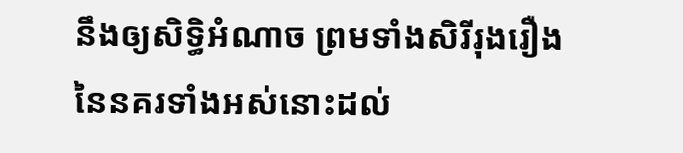នឹងឲ្យសិទ្ធិអំណាច ព្រមទាំងសិរីរុងរឿងនៃនគរទាំងអស់នោះដល់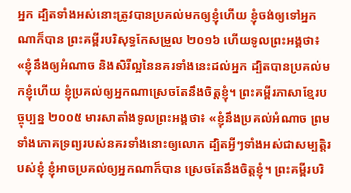អ្នក ដ្បិតទាំងអស់នោះត្រូវបានប្រគល់មកឲ្យខ្ញុំហើយ ខ្ញុំចង់ឲ្យទៅអ្នកណាក៏បាន ព្រះគម្ពីរបរិសុទ្ធកែសម្រួល ២០១៦ ហើយទូលព្រះអង្គថា៖ «ខ្ញុំនឹងឲ្យអំណាច និងសិរីល្អនៃនគរទាំងនេះដល់អ្នក ដ្បិតបានប្រគល់មកខ្ញុំហើយ ខ្ញុំប្រគល់ឲ្យអ្នកណាស្រេចតែនឹងចិត្តខ្ញុំ។ ព្រះគម្ពីរភាសាខ្មែរបច្ចុប្បន្ន ២០០៥ មារសាតាំងទូលព្រះអង្គថា៖ «ខ្ញុំនឹងប្រគល់អំណាច ព្រមទាំងភោគទ្រព្យរបស់នគរទាំងនោះឲ្យលោក ដ្បិតអ្វីៗទាំងអស់ជាសម្បត្តិរបស់ខ្ញុំ ខ្ញុំអាចប្រគល់ឲ្យអ្នកណាក៏បាន ស្រេចតែនឹងចិត្តខ្ញុំ។ ព្រះគម្ពីរបរិ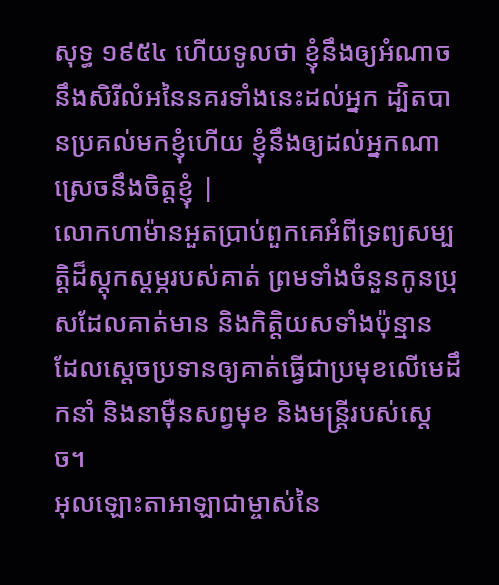សុទ្ធ ១៩៥៤ ហើយទូលថា ខ្ញុំនឹងឲ្យអំណាច នឹងសិរីលំអនៃនគរទាំងនេះដល់អ្នក ដ្បិតបានប្រគល់មកខ្ញុំហើយ ខ្ញុំនឹងឲ្យដល់អ្នកណាស្រេចនឹងចិត្តខ្ញុំ |
លោកហាម៉ានអួតប្រាប់ពួកគេអំពីទ្រព្យសម្បត្តិដ៏ស្ដុកស្ដម្ភរបស់គាត់ ព្រមទាំងចំនួនកូនប្រុសដែលគាត់មាន និងកិត្តិយសទាំងប៉ុន្មាន ដែលស្ដេចប្រទានឲ្យគាត់ធ្វើជាប្រមុខលើមេដឹកនាំ និងនាម៉ឺនសព្វមុខ និងមន្ត្រីរបស់ស្ដេច។
អុលឡោះតាអាឡាជាម្ចាស់នៃ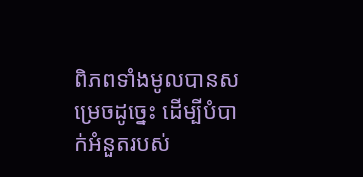ពិភពទាំងមូលបានសម្រេចដូច្នេះ ដើម្បីបំបាក់អំនួតរបស់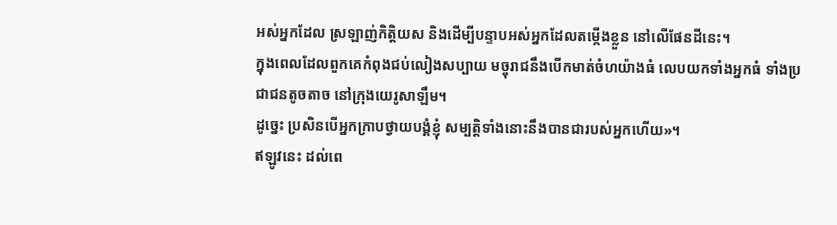អស់អ្នកដែល ស្រឡាញ់កិត្តិយស និងដើម្បីបន្ទាបអស់អ្នកដែលតម្កើងខ្លួន នៅលើផែនដីនេះ។
ក្នុងពេលដែលពួកគេកំពុងជប់លៀងសប្បាយ មច្ចុរាជនឹងបើកមាត់ចំហយ៉ាងធំ លេបយកទាំងអ្នកធំ ទាំងប្រជាជនតូចតាច នៅក្រុងយេរូសាឡឹម។
ដូច្នេះ ប្រសិនបើអ្នកក្រាបថ្វាយបង្គំខ្ញុំ សម្បត្តិទាំងនោះនឹងបានជារបស់អ្នកហើយ»។
ឥឡូវនេះ ដល់ពេ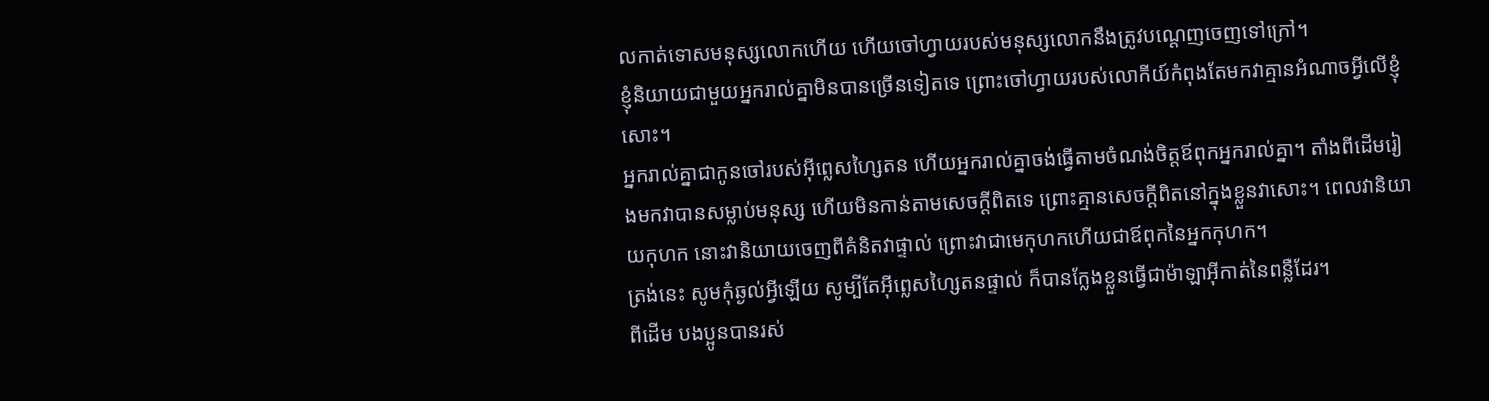លកាត់ទោសមនុស្សលោកហើយ ហើយចៅហ្វាយរបស់មនុស្សលោកនឹងត្រូវបណ្ដេញចេញទៅក្រៅ។
ខ្ញុំនិយាយជាមួយអ្នករាល់គ្នាមិនបានច្រើនទៀតទេ ព្រោះចៅហ្វាយរបស់លោកីយ៍កំពុងតែមកវាគ្មានអំណាចអ្វីលើខ្ញុំសោះ។
អ្នករាល់គ្នាជាកូនចៅរបស់អ៊ីព្លេសហ្សៃតន ហើយអ្នករាល់គ្នាចង់ធ្វើតាមចំណង់ចិត្ដឪពុកអ្នករាល់គ្នា។ តាំងពីដើមរៀងមកវាបានសម្លាប់មនុស្ស ហើយមិនកាន់តាមសេចក្ដីពិតទេ ព្រោះគ្មានសេចក្ដីពិតនៅក្នុងខ្លួនវាសោះ។ ពេលវានិយាយកុហក នោះវានិយាយចេញពីគំនិតវាផ្ទាល់ ព្រោះវាជាមេកុហកហើយជាឪពុកនៃអ្នកកុហក។
ត្រង់នេះ សូមកុំឆ្ងល់អ្វីឡើយ សូម្បីតែអ៊ីព្លេសហ្សៃតនផ្ទាល់ ក៏បានក្លែងខ្លួនធ្វើជាម៉ាឡាអ៊ីកាត់នៃពន្លឺដែរ។
ពីដើម បងប្អូនបានរស់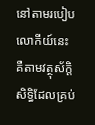នៅតាមរបៀបលោកីយ៍នេះ គឺតាមវត្ថុស័ក្តិសិទ្ធិដែលគ្រប់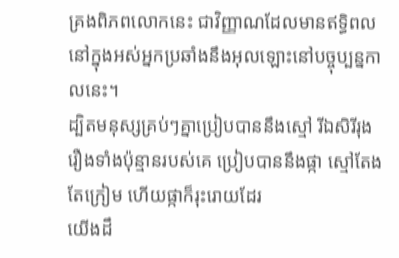គ្រងពិភពលោកនេះ ជាវិញ្ញាណដែលមានឥទ្ធិពលនៅក្នុងអស់អ្នកប្រឆាំងនឹងអុលឡោះនៅបច្ចុប្បន្នកាលនេះ។
ដ្បិតមនុស្សគ្រប់ៗគ្នាប្រៀបបាននឹងស្មៅ រីឯសិរីរុងរឿងទាំងប៉ុន្មានរបស់គេ ប្រៀបបាននឹងផ្កា ស្មៅតែងតែក្រៀម ហើយផ្កាក៏រុះរោយដែរ
យើងដឹ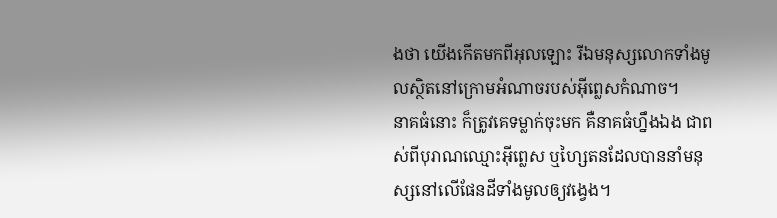ងថា យើងកើតមកពីអុលឡោះ រីឯមនុស្សលោកទាំងមូលស្ថិតនៅក្រោមអំណាចរបស់អ៊ីព្លេសកំណាច។
នាគធំនោះ ក៏ត្រូវគេទម្លាក់ចុះមក គឺនាគធំហ្នឹងឯង ជាពស់ពីបុរាណឈ្មោះអ៊ីព្លេស ឬហ្សៃតនដែលបាននាំមនុស្សនៅលើផែនដីទាំងមូលឲ្យវង្វេង។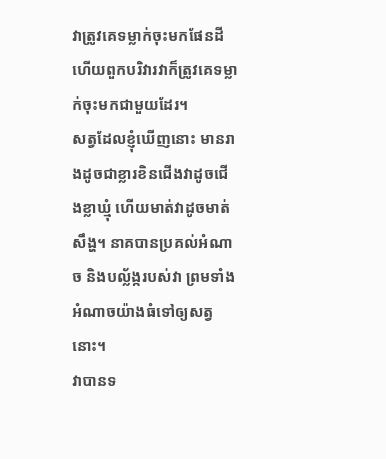វាត្រូវគេទម្លាក់ចុះមកផែនដី ហើយពួកបរិវារវាក៏ត្រូវគេទម្លាក់ចុះមកជាមួយដែរ។
សត្វដែលខ្ញុំឃើញនោះ មានរាងដូចជាខ្លារខិនជើងវាដូចជើងខ្លាឃ្មុំ ហើយមាត់វាដូចមាត់សឹង្ហ។ នាគបានប្រគល់អំណាច និងបល្ល័ង្ករបស់វា ព្រមទាំងអំណាចយ៉ាងធំទៅឲ្យសត្វនោះ។
វាបានទ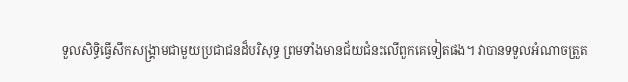ទួលសិទ្ធិធ្វើសឹកសង្គ្រាមជាមួយប្រជាជនដ៏បរិសុទ្ធ ព្រមទាំងមានជ័យជំនះលើពួកគេទៀតផង។ វាបានទទួលអំណាចត្រួត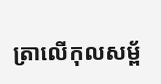ត្រាលើកុលសម្ព័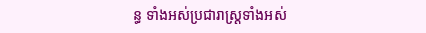ន្ធ ទាំងអស់ប្រជារាស្ដ្រទាំងអស់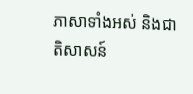ភាសាទាំងអស់ និងជាតិសាសន៍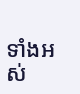ទាំងអស់